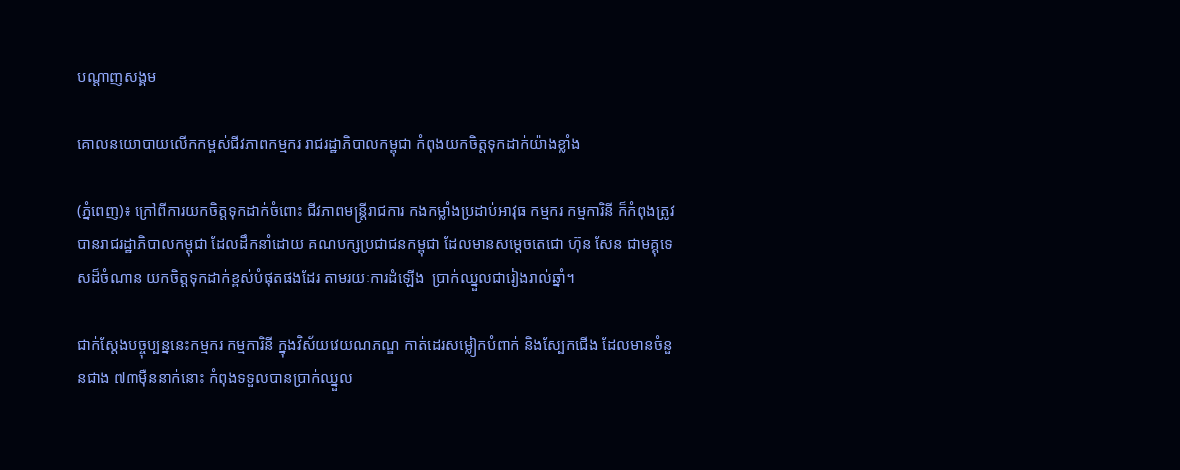បណ្តាញសង្គម

គោលនយោបាយលើកកម្ពស់ជីវភាពកម្មករ រាជរដ្ឋាភិបាលកម្ពុជា កំពុងយកចិត្តទុកដាក់យ៉ាងខ្លាំង

(ភ្នំពេញ)៖ ក្រៅពីការយកចិត្ដទុកដាក់ចំពោះ ជីវភាពមន្ដ្រីរាជការ កងកម្លាំងប្រដាប់អាវុធ កម្មករ កម្មការិនី ក៏កំពុងត្រូវបានរាជរដ្ឋាភិបាលកម្ពុជា ដែលដឹកនាំដោយ គណបក្សប្រជាជនកម្ពុជា ដែលមានសម្ដេចតេជោ ហ៊ុន សែន ជាមគ្គុទេសដ៏ចំណាន យកចិត្ដទុកដាក់ខ្ពស់បំផុតផងដែរ តាមរយៈការដំឡើង  ប្រាក់ឈ្នួលជារៀងរាល់ឆ្នាំ។

ជាក់ស្ដែងបច្ចុប្បន្ននេះកម្មករ កម្មការិនី ក្នុងវិស័យវេយណភណ្ឌ កាត់ដេរសម្លៀកបំពាក់ និងស្បែកជើង ដែលមានចំនួនជាង ៧៣ម៉ឺននាក់នោះ កំពុងទទួលបានប្រាក់ឈ្នួល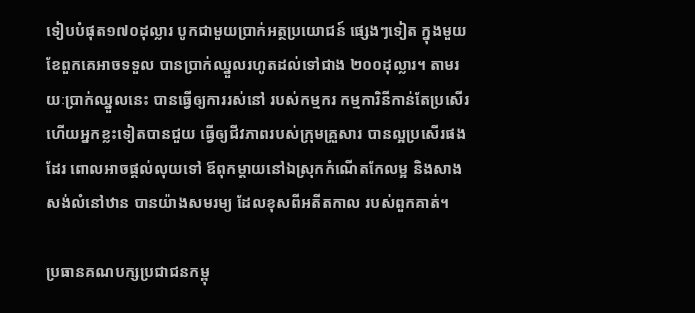ទៀបបំផុត១៧០ដុល្លារ បូកជាមួយប្រាក់អត្ថប្រយោជន៍ ផ្សេងៗទៀត ក្នុងមួយខែពួកគេអាចទទួល បានប្រាក់ឈ្នួលរហូតដល់ទៅជាង ២០០ដុល្លារ។ តាមរយៈប្រាក់ឈ្នួលនេះ បានធ្វើឲ្យការរស់នៅ របស់កម្មករ កម្មការិនីកាន់តែប្រសើរ ហើយអ្នកខ្លះទៀតបានជួយ ធ្វើឲ្យជីវភាពរបស់ក្រុមគ្រួសារ បានល្អប្រសើរផងដែរ ពោលអាចផ្ដល់លុយទៅ ឪពុកម្ដាយនៅឯស្រុកកំណើតកែលម្អ និងសាងសង់លំនៅឋាន បានយ៉ាងសមរម្យ ដែលខុសពីអតីតកាល របស់ពួកគាត់។

ប្រធានគណបក្សប្រជាជនកម្ពុ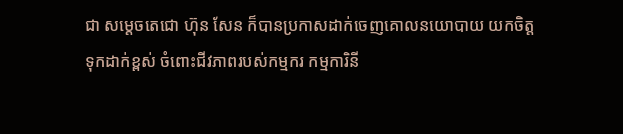ជា សម្ដេចតេជោ ហ៊ុន សែន ក៏បានប្រកាសដាក់ចេញគោលនយោបាយ យកចិត្តទុកដាក់ខ្ពស់ ចំពោះជីវភាពរបស់កម្មករ កម្មការិនី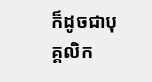ក៏ដូចជាបុគ្គលិក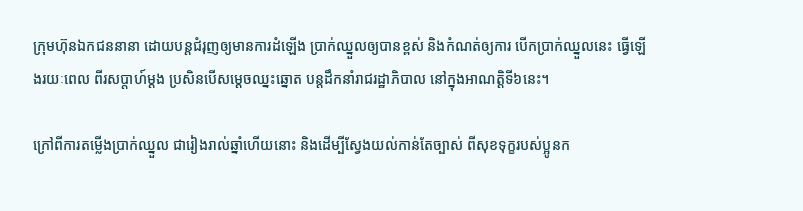ក្រុមហ៊ុនឯកជននានា ដោយបន្តជំរុញឲ្យមានការដំឡើង ប្រាក់ឈ្នួលឲ្យបានខ្ពស់ និងកំណត់ឲ្យការ បើកប្រាក់ឈ្នួលនេះ ធ្វើឡើងរយៈពេល ពីរសប្តាហ៍ម្តង ប្រសិនបើសម្ដេចឈ្នះឆ្នោត បន្តដឹកនាំរាជរដ្ឋាភិបាល នៅក្នុងអាណត្តិទី៦នេះ។

ក្រៅពីការតម្លើងប្រាក់ឈ្នួល ជារៀងរាល់ឆ្នាំហើយនោះ និងដើម្បីស្វែងយល់កាន់តែច្បាស់ ពីសុខទុក្ខរបស់ប្អូនក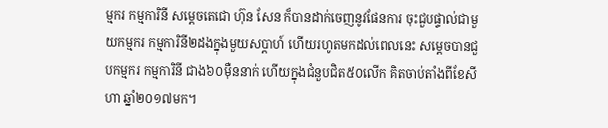ម្មករ កម្មការិនី សម្ដេចតេជោ ហ៊ុន សែន ក៏បានដាក់ចេញនូវផែនការ ចុះជួបផ្ទាល់ជាមួយកម្មករ កម្មការិនី២ដងក្នុងមួយសប្ដាហ៍ ហើយរហូតមកដល់ពេលនេះ សម្ដេចបានជួបកម្មករ កម្មការិនី ជាង៦០ម៉ឺននាក់ ហើយក្នុងជំនួបជិត៥០លើក គិតចាប់តាំងពីខែសីហា ឆ្នាំ២០១៧មក។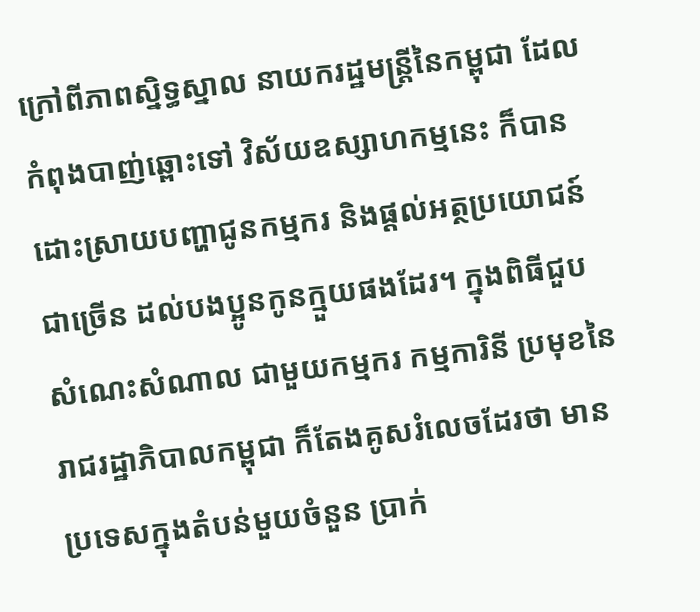ក្រៅពីភាពស្និទ្ធស្នាល នាយករដ្ឋមន្ត្រីនៃកម្ពុជា ដែលកំពុងបាញ់ឆ្ពោះទៅ វិស័យឧស្សាហកម្មនេះ ក៏បានដោះស្រាយបញ្ហាជូនកម្មករ និងផ្តល់អត្ថប្រយោជន៍ជាច្រើន ដល់បងប្អូនកូនក្មួយផងដែរ។ ក្នុងពិធីជួបសំណេះសំណាល ជាមួយកម្មករ កម្មការិនី ប្រមុខនៃរាជរដ្ឋាភិបាលកម្ពុជា ក៏តែងគូសរំលេចដែរថា មានប្រទេសក្នុងតំបន់មួយចំនួន ប្រាក់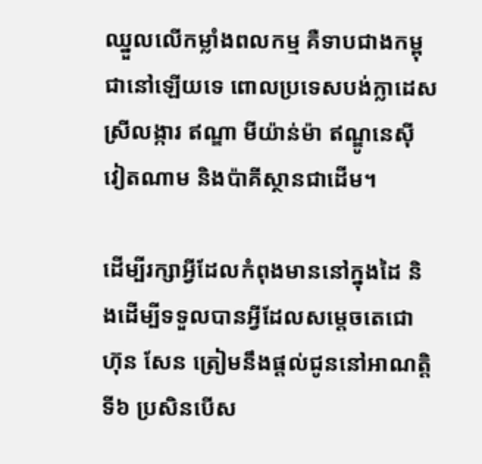ឈ្នួលលើកម្លាំងពលកម្ម គឺទាបជាងកម្ពុជានៅឡើយទេ ពោលប្រទេសបង់ក្លាដេស ស្រីលង្ការ ឥណ្ឌា មីយ៉ាន់ម៉ា ឥណ្ឌូនេស៊ី វៀតណាម និងប៉ាគីស្ថានជាដើម។

ដើម្បីរក្សាអ្វីដែលកំពុងមាននៅក្នុងដៃ និងដើម្បីទទួលបានអ្វីដែលសម្ដេចតេជោ ហ៊ុន សែន ត្រៀមនឹងផ្ដល់ជូននៅអាណត្តិទី៦ ប្រសិនបើស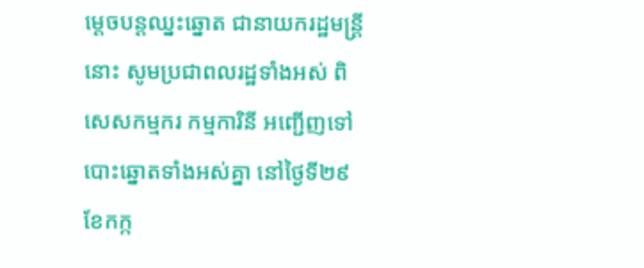ម្ដេចបន្ដឈ្នះឆ្នោត ជានាយករដ្ឋមន្ដ្រីនោះ សូមប្រជាពលរដ្ឋទាំងអស់ ពិសេសកម្មករ កម្មការិនី អញ្ជើញទៅបោះឆ្នោតទាំងអស់គ្នា នៅថ្ងៃទី២៩ ខែកក្ក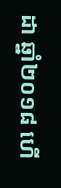ដា ឆ្នាំ២០១៨ ហើ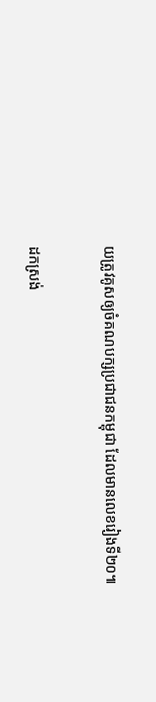យត្រូវគូសឲ្យចំគណបក្សប្រជាជនកម្ពុជា ដែលមានលេខរៀងទី២០៕

ដកស្រង់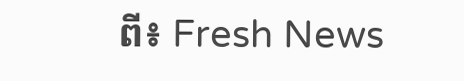ពី៖ Fresh News